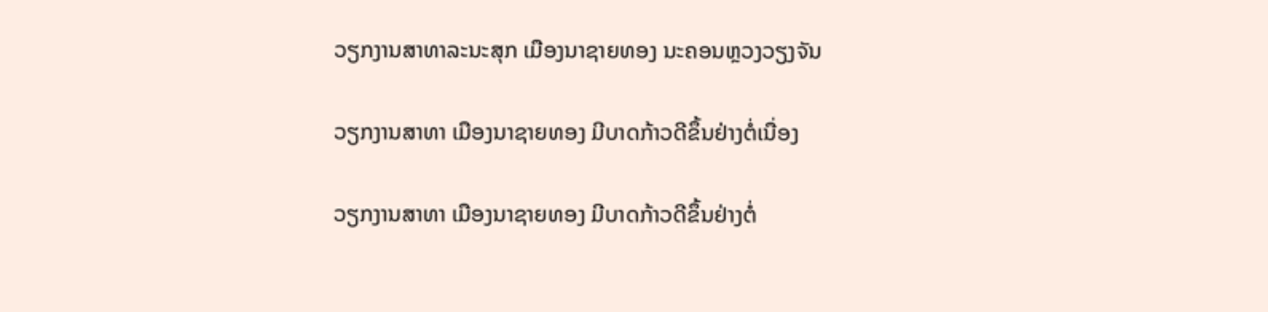ວຽກງານສາທາລະນະສຸກ ເມືອງນາຊາຍທອງ ນະຄອນຫຼວງວຽງຈັນ

ວຽກງານສາທາ ເມືອງນາຊາຍທອງ ມີບາດກ້າວດີຂຶ້ນຢ່າງຕໍ່ເນື່ອງ

ວຽກງານສາທາ ເມືອງນາຊາຍທອງ ມີບາດກ້າວດີຂຶ້ນຢ່າງຕໍ່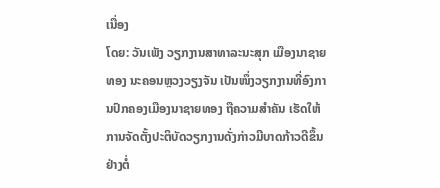ເນື່ອງ
ໂດຍ: ວັນເພັງ ວຽກງານສາທາລະນະສຸກ ເມືອງນາຊາຍທອງ ນະຄອນຫຼວງວຽງຈັນ ເປັນໜຶ່ງວຽກງານທີ່ອົງການປົກຄອງເມືອງນາຊາຍທອງ ຖືຄວາມສຳຄັນ ເຮັດໃຫ້ການຈັດຕັ້ງປະຕິບັດວຽກງານດັ່ງກ່າວມີບາດກ້າວດີຂຶ້ນຢ່າງຕໍ່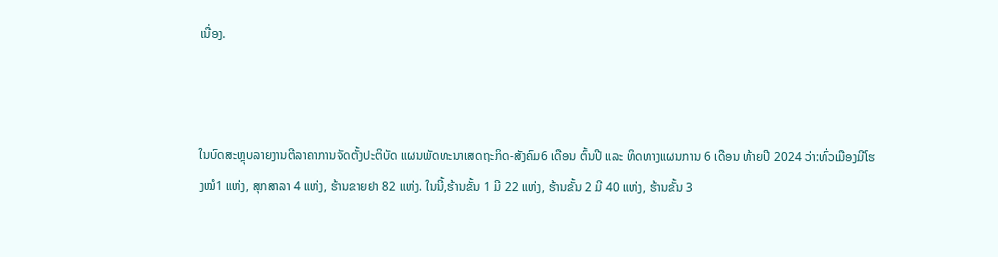ເນື່ອງ.



ໃນບົດສະຫຼຸບລາຍງານຕີລາຄາການຈັດຕັ້ງປະຕິບັດ ແຜນພັດທະນາເສດຖະກິດ-ສັງຄົມ6 ເດືອນ ຕົ້ນປີ ແລະ ທິດທາງແຜນການ 6 ເດືອນ ທ້າຍປີ 2024 ວ່າ:ທົ່ວເມືອງມີໂຮງໝໍ1 ແຫ່ງ, ສຸກສາລາ 4 ແຫ່ງ, ຮ້ານຂາຍຢາ 82 ແຫ່ງ. ໃນນີ້,ຮ້ານຂັ້ນ 1 ມີ 22 ແຫ່ງ, ຮ້ານຂັ້ນ 2 ມີ 40 ແຫ່ງ, ຮ້ານຂັ້ນ 3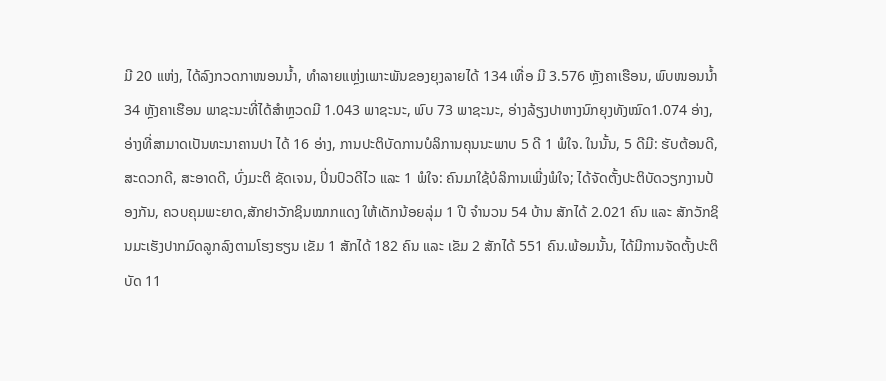ມີ 20 ແຫ່ງ, ໄດ້ລົງກວດກາໜອນນໍ້າ, ທໍາລາຍແຫຼ່ງເພາະພັນຂອງຍຸງລາຍໄດ້ 134 ເທື່ອ ມີ 3.576 ຫຼັງຄາເຮືອນ, ພົບໜອນນໍ້າ 34 ຫຼັງຄາເຮືອນ ພາຊະນະທີ່ໄດ້ສໍາຫຼວດມີ 1.043 ພາຊະນະ, ພົບ 73 ພາຊະນະ, ອ່າງລ້ຽງປາຫາງນົກຍຸງທັງໝົດ1.074 ອ່າງ, ອ່າງທີ່ສາມາດເປັນທະນາຄານປາ ໄດ້ 16 ອ່າງ, ການປະຕິບັດການບໍລິການຄຸນນະພາບ 5 ດີ 1 ພໍໃຈ. ໃນນັ້ນ, 5 ດີມີ: ຮັບຕ້ອນດີ, ສະດວກດີ, ສະອາດດີ, ບົ່ງມະຕິ ຊັດເຈນ, ປິ່ນປົວດີໄວ ແລະ 1 ພໍໃຈ: ຄົນມາໃຊ້ບໍລິການເພີ່ງພໍໃຈ; ໄດ້ຈັດຕັ້ງປະຕິບັດວຽກງານປ້ອງກັນ, ຄວບຄຸມພະຍາດ,ສັກຢາວັກຊິນໝາກແດງ ໃຫ້ເດັກນ້ອຍລຸ່ມ 1 ປີ ຈໍານວນ 54 ບ້ານ ສັກໄດ້ 2.021 ຄົນ ແລະ ສັກວັກຊິນມະເຮັງປາກມົດລູກລົງຕາມໂຮງຮຽນ ເຂັມ 1 ສັກໄດ້ 182 ຄົນ ແລະ ເຂັມ 2 ສັກໄດ້ 551 ຄົນ.ພ້ອມນັ້ນ, ໄດ້ມີການຈັດຕັ້ງປະຕິບັດ 11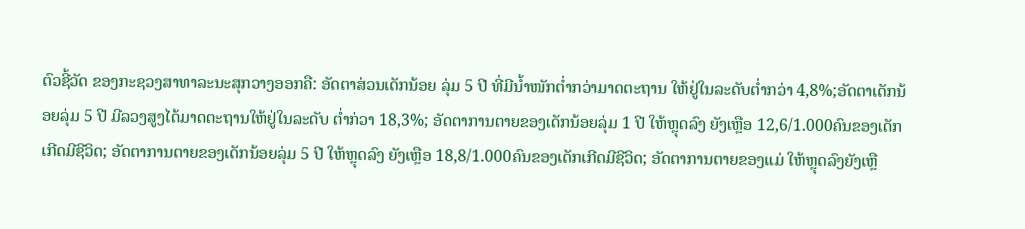ຕົວຊີ້ວັດ ຂອງກະຊວງສາທາລະນະສຸກວາງອອກຄື: ອັດຕາສ່ວນເດັກນ້ອຍ ລຸ່ມ 5 ປີ ທີ່ມີນໍ້າໜັກຕໍ່າກວ່າມາດຕະຖານ ໃຫ້ຢູ່ໃນລະດັບຕໍ່າກວ່າ 4,8%;ອັດຕາເດັກນ້ອຍລຸ່ມ 5 ປີ ມີລວງສູງໄດ້ມາດຕະຖານໃຫ້ຢູ່ໃນລະດັບ ຕໍ່າກ່ວາ 18,3%; ອັດຕາການຕາຍຂອງເດັກນ້ອຍລຸ່ມ 1 ປີ ໃຫ້ຫຼຸດລົງ ຍັງເຫຼືອ 12,6/1.000ຄົນຂອງເດັກເກີດມີຊີວິດ; ອັດຕາການຕາຍຂອງເດັກນ້ອຍລຸ່ມ 5 ປີ ໃຫ້ຫຼຸດລົງ ຍັງເຫຼືອ 18,8/1.000ຄົນຂອງເດັກເກີດມີຊີວິດ; ອັດຕາການຕາຍຂອງແມ່ ໃຫ້ຫຼຸດລົງຍັງເຫຼື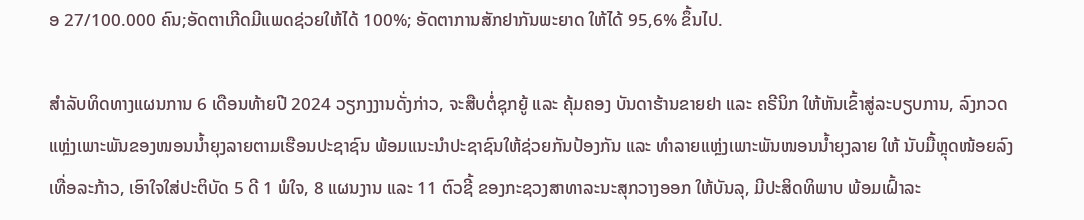ອ 27/100.000 ຄົນ;ອັດຕາເກີດມີແພດຊ່ວຍໃຫ້ໄດ້ 100%; ອັດຕາການສັກຢາກັນພະຍາດ ໃຫ້ໄດ້ 95,6% ຂຶ້ນໄປ.

ສໍາລັບທິດທາງແຜນການ 6 ເດືອນທ້າຍປີ 2024 ວຽກງງານດັ່ງກ່າວ, ຈະສືບຕໍ່ຊຸກຍູ້ ແລະ ຄຸ້ມຄອງ ບັນດາຮ້ານຂາຍຢາ ແລະ ຄຣີນິກ ໃຫ້ຫັນເຂົ້າສູ່ລະບຽບການ, ລົງກວດແຫຼ່ງເພາະພັນຂອງໜອນນໍ້າຍຸງລາຍຕາມເຮືອນປະຊາຊົນ ພ້ອມແນະນໍາປະຊາຊົນໃຫ້ຊ່ວຍກັນປ້ອງກັນ ແລະ ທໍາລາຍແຫຼ່ງເພາະພັນໜອນນໍ້າຍຸງລາຍ ໃຫ້ ນັບມື້ຫຼຸດໜ້ອຍລົງເທື່ອລະກ້າວ, ເອົາໃຈໃສ່ປະຕິບັດ 5 ດີ 1 ພໍໃຈ, 8 ແຜນງານ ແລະ 11 ຕົວຊີ້ ຂອງກະຊວງສາທາລະນະສຸກວາງອອກ ໃຫ້ບັນລຸ, ມີປະສິດທິພາບ ພ້ອມເຝົ້າລະ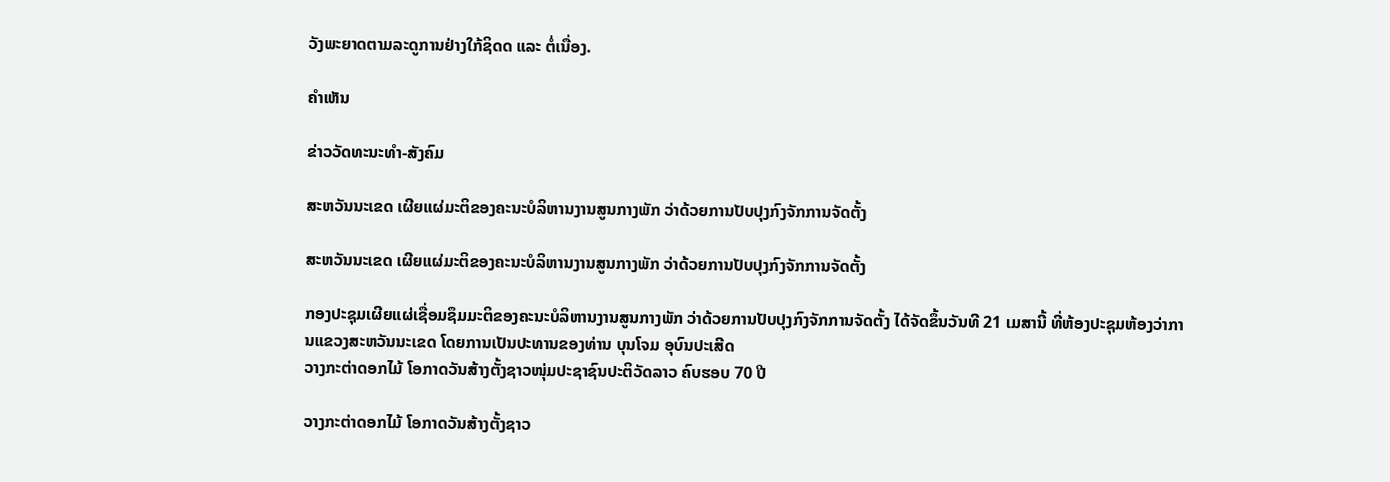ວັງພະຍາດຕາມລະດູການຢ່າງໃກ້ຊິດດ ແລະ ຕໍ່ເນື່ອງ.

ຄໍາເຫັນ

ຂ່າວວັດທະນະທຳ-ສັງຄົມ

ສະຫວັນນະເຂດ ເຜີຍແຜ່ມະຕິຂອງຄະນະບໍລິຫານງານສູນກາງພັກ ວ່າດ້ວຍການປັບປຸງກົງຈັກການຈັດຕັ້ງ

ສະຫວັນນະເຂດ ເຜີຍແຜ່ມະຕິຂອງຄະນະບໍລິຫານງານສູນກາງພັກ ວ່າດ້ວຍການປັບປຸງກົງຈັກການຈັດຕັ້ງ

ກອງປະຊຸມເຜີຍແຜ່ເຊື່ອມຊຶມມະຕິຂອງຄະນະບໍລິຫານງານສູນກາງພັກ ວ່າດ້ວຍການປັບປຸງກົງຈັກການຈັດຕັ້ງ ໄດ້ຈັດຂຶ້ນວັນທີ 21 ເມສານີ້ ທີ່ຫ້ອງປະຊຸມຫ້ອງວ່າການແຂວງສະຫວັນນະເຂດ ໂດຍການເປັນປະທານຂອງທ່ານ ບຸນໂຈມ ອຸບົນປະເສີດ
ວາງກະຕ່າດອກໄມ້ ໂອກາດວັນສ້າງຕັ້ງຊາວໜຸ່ມປະຊາຊົນປະຕິວັດລາວ ຄົບຮອບ 70 ປີ

ວາງກະຕ່າດອກໄມ້ ໂອກາດວັນສ້າງຕັ້ງຊາວ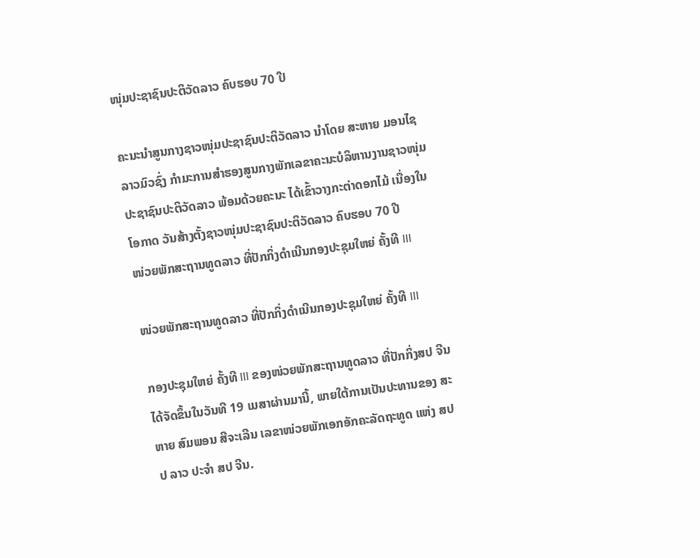ໜຸ່ມປະຊາຊົນປະຕິວັດລາວ ຄົບຮອບ 70 ປີ

ຄະນະນຳສູນກາງຊາວໜຸ່ມປະຊາຊົນປະຕິວັດລາວ ນຳໂດຍ ສະຫາຍ ມອນໄຊ ລາວມົວຊົ່ງ ກຳມະການສໍາຮອງສູນກາງພັກເລຂາຄະນະບໍລິຫານງານຊາວໜຸ່ມປະຊາຊົນປະຕິວັດລາວ ພ້ອມດ້ວຍຄະນະ ໄດ້ເຂົ້າວາງກະຕ່າດອກໄມ້ ເນື່ອງໃນໂອກາດ ວັນສ້າງຕັ້ງຊາວໜຸ່ມປະຊາຊົນປະຕິວັດລາວ ຄົບຮອບ 70 ປີ
ໜ່ວຍພັກສະຖານທູດລາວ ທີ່ປັກກິ່ງດຳເນີນກອງປະຊຸມໃຫຍ່ ຄັ້ງທີ III

ໜ່ວຍພັກສະຖານທູດລາວ ທີ່ປັກກິ່ງດຳເນີນກອງປະຊຸມໃຫຍ່ ຄັ້ງທີ III

ກອງປະຊຸມໃຫຍ່ ຄັ້ງທີ III ຂອງໜ່ວຍພັກສະຖານທູດລາວ ທີ່ປັກກິ່ງສປ ຈີນ ໄດ້ຈັດຂຶ້ນໃນວັນທີ 19 ເມສາຜ່ານມານີ້, ພາຍໃຕ້ການເປັນປະທານຂອງ ສະຫາຍ ສົມພອນ ສີຈະເລີນ ເລຂາໜ່ວຍພັກເອກອັກຄະລັດຖະທູດ ແຫ່ງ ສປປ ລາວ ປະຈຳ ສປ ຈີນ.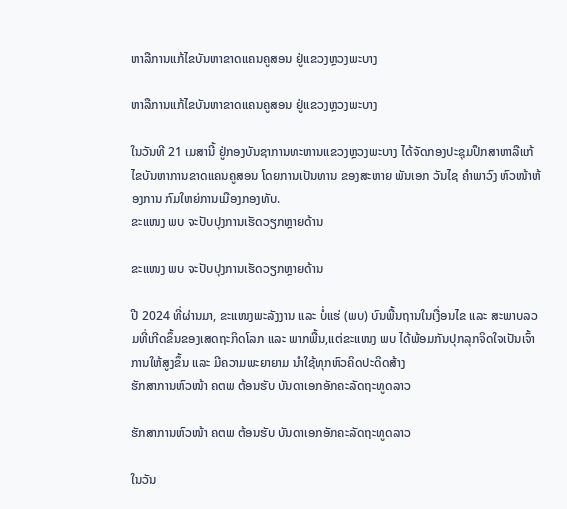ຫາລືການແກ້ໄຂບັນຫາຂາດແຄນຄູສອນ ຢູ່ແຂວງຫຼວງພະບາງ

ຫາລືການແກ້ໄຂບັນຫາຂາດແຄນຄູສອນ ຢູ່ແຂວງຫຼວງພະບາງ

ໃນວັນທີ 21 ເມສານີ້ ຢູ່ກອງບັນຊາການທະຫານແຂວງຫຼວງພະບາງ ໄດ້ຈັດກອງປະຊຸມປຶກສາຫາລືແກ້ໄຂບັນຫາການຂາດແຄນຄູສອນ ໂດຍການເປັນທານ ຂອງສະຫາຍ ພັນເອກ ວັນໄຊ ຄຳພາວົງ ຫົວໜ້າຫ້ອງການ ກົມໃຫຍ່ການເມືອງກອງທັບ.
ຂະແໜງ ພບ ຈະປັບປຸງການເຮັດວຽກຫຼາຍດ້ານ

ຂະແໜງ ພບ ຈະປັບປຸງການເຮັດວຽກຫຼາຍດ້ານ

ປີ 2024 ທີ່ຜ່ານມາ, ຂະແໜງພະລັງງານ ແລະ ບໍ່ແຮ່ (ພບ) ບົນພື້ນຖານໃນເງື່ອນໄຂ ແລະ ສະພາບລວມທີ່ເກີດຂຶ້ນຂອງເສດຖະກິດໂລກ ແລະ ພາກພື້ນ,ແຕ່ຂະແໜງ ພບ ໄດ້ພ້ອມກັນປຸກລຸກຈິດໃຈເປັນເຈົ້າການໃຫ້ສູງຂຶ້ນ ແລະ ມີຄວາມພະຍາຍາມ ນໍາໃຊ້ທຸກຫົວຄິດປະດິດສ້າງ
ຮັກສາການຫົວໜ້າ ຄຕພ ຕ້ອນຮັບ ບັນດາເອກອັກຄະລັດຖະທູດລາວ

ຮັກສາການຫົວໜ້າ ຄຕພ ຕ້ອນຮັບ ບັນດາເອກອັກຄະລັດຖະທູດລາວ

ໃນວັນ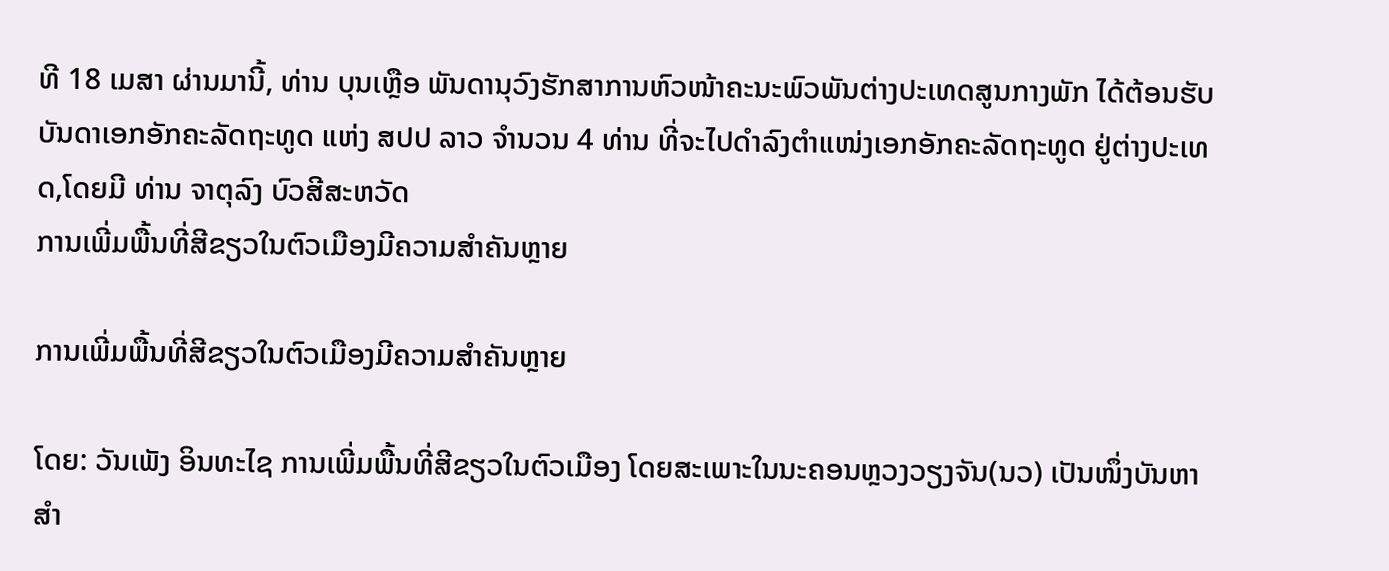ທີ 18 ເມສາ ຜ່ານມານີ້, ທ່ານ ບຸນເຫຼືອ ພັນດານຸວົງຮັກສາການຫົວໜ້າຄະນະພົວພັນຕ່າງປະເທດສູນກາງພັກ ໄດ້ຕ້ອນຮັບບັນດາເອກອັກຄະລັດຖະທູດ ແຫ່ງ ສປປ ລາວ ຈໍານວນ 4 ທ່ານ ທີ່ຈະໄປດໍາລົງຕໍາແໜ່ງເອກອັກຄະລັດຖະທູດ ຢູ່ຕ່າງປະເທດ,ໂດຍມີ ທ່ານ ຈາຕຸລົງ ບົວສີສະຫວັດ
ການເພີ່ມພື້ນທີ່ສີຂຽວໃນຕົວເມືອງມີຄວາມສໍາຄັນຫຼາຍ

ການເພີ່ມພື້ນທີ່ສີຂຽວໃນຕົວເມືອງມີຄວາມສໍາຄັນຫຼາຍ

ໂດຍ: ວັນເພັງ ອິນທະໄຊ ການເພີ່ມພື້ນທີ່ສີຂຽວໃນຕົວເມືອງ ໂດຍສະເພາະໃນນະຄອນຫຼວງວຽງຈັນ(ນວ) ເປັນໜຶ່ງບັນຫາສໍາ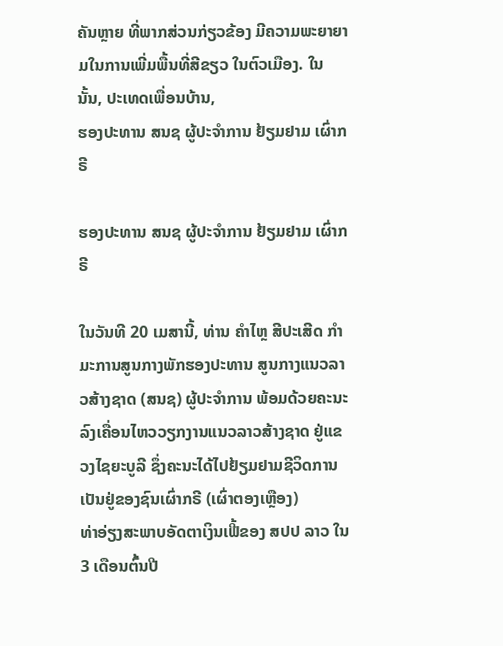ຄັນຫຼາຍ ທີ່ພາກສ່ວນກ່ຽວຂ້ອງ ມີຄວາມພະຍາຍາມໃນການເພີ່ມພື້ນທີ່ສີຂຽວ ໃນຕົວເມືອງ. ໃນນັ້ນ, ປະເທດເພື່ອນບ້ານ,
ຮອງປະທານ ສນຊ ຜູ້ປະຈໍາການ ຢ້ຽມຢາມ ເຜົ່າກຣີ

ຮອງປະທານ ສນຊ ຜູ້ປະຈໍາການ ຢ້ຽມຢາມ ເຜົ່າກຣີ

ໃນວັນທີ 20 ເມສານີ້, ທ່ານ ຄໍາໄຫຼ ສີປະເສີດ ກໍາມະການສູນກາງພັກຮອງປະທານ ສູນກາງແນວລາວສ້າງຊາດ (ສນຊ) ຜູ້ປະຈໍາການ ພ້ອມດ້ວຍຄະນະ ລົງເຄື່ອນໄຫວວຽກງານແນວລາວສ້າງຊາດ ຢູ່ແຂວງໄຊຍະບູລີ ຊຶ່ງຄະນະໄດ້ໄປຢ້ຽມຢາມຊີວິດການເປັນຢູ່ຂອງຊົນເຜົ່າກຣີ (ເຜົ່າຕອງເຫຼືອງ)
ທ່າອ່ຽງສະພາບອັດຕາເງິນເຟີ້ຂອງ ສປປ ລາວ ໃນ 3 ເດືອນຕົ້ນປີ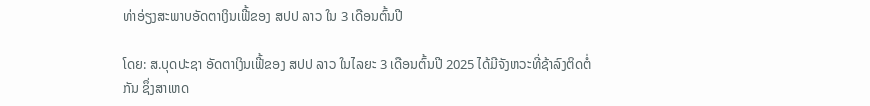ທ່າອ່ຽງສະພາບອັດຕາເງິນເຟີ້ຂອງ ສປປ ລາວ ໃນ 3 ເດືອນຕົ້ນປີ

ໂດຍ: ສ.ບຸດປະຊາ ອັດຕາເງິນເຟີ້ຂອງ ສປປ ລາວ ໃນໄລຍະ 3 ເດືອນຕົ້ນປີ 2025 ໄດ້ມີຈັງຫວະທີ່ຊ້າລົງຕິດຕໍ່ກັນ ຊຶ່ງສາເຫດ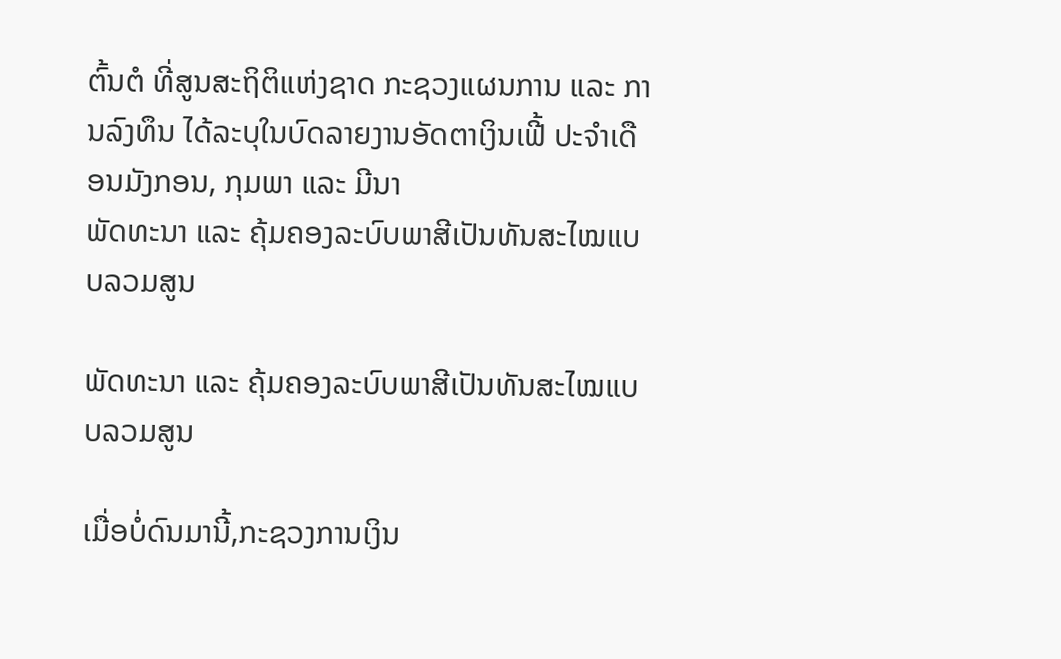ຕົ້ນຕໍ ທີ່ສູນສະຖິຕິແຫ່ງຊາດ ກະຊວງແຜນການ ແລະ ການລົງທຶນ ໄດ້ລະບຸໃນບົດລາຍງານອັດຕາເງິນເຟີ້ ປະຈໍາເດືອນມັງກອນ, ກຸມພາ ແລະ ມີນາ
ພັດທະນາ ແລະ ຄຸ້ມຄອງລະບົບພາສີເປັນທັນສະໄໝແບບລວມສູນ

ພັດທະນາ ແລະ ຄຸ້ມຄອງລະບົບພາສີເປັນທັນສະໄໝແບບລວມສູນ

ເມື່ອບໍ່ດົນມານີ້,ກະຊວງການເງິນ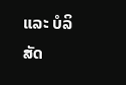ແລະ ບໍລິສັດ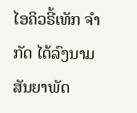ໄອຄິວຣີ້ເທັກ ຈໍາກັດ ໄດ້ລົງນາມສັນຍາພັດ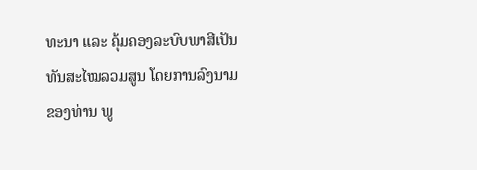ທະນາ ແລະ ຄຸ້ມຄອງລະບົບພາສີເປັນທັນສະໄໝລວມສູນ ໂດຍການລົງນາມຂອງທ່ານ ພູ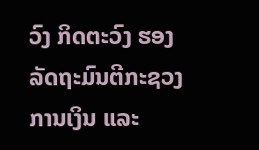ວົງ ກິດຕະວົງ ຮອງລັດຖະມົນຕີກະຊວງການເງິນ ແລະ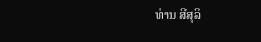ທ່ານ ສີສຸລິ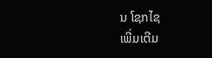ນ ໂຊກໄຊ
ເພີ່ມເຕີມ